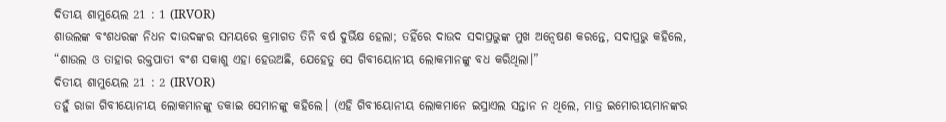ଦିତୀୟ ଶାମୁୟେଲ 21 : 1 (IRVOR)
ଶାଉଲଙ୍କ ବଂଶଧରଙ୍କ ନିଧନ ଦାଉଦଙ୍କର ସମୟରେ କ୍ରମାଗତ ତିନି ବର୍ଷ ଦୁର୍ଭିକ୍ଷ ହେଲା; ତହିଁରେ ଦାଉଦ ସଦାପ୍ରଭୁଙ୍କ ମୁଖ ଅନ୍ୱେଷଣ କରନ୍ତେ, ସଦାପ୍ରଭୁ କହିଲେ, “ଶାଉଲ ଓ ତାହାର ରକ୍ତପାତୀ ବଂଶ ସକାଶୁ ଏହା ହେଉଅଛି, ଯେହେତୁ ସେ ଗିବୀୟୋନୀୟ ଲୋକମାନଙ୍କୁ ବଧ କରିଥିଲା।”
ଦିତୀୟ ଶାମୁୟେଲ 21 : 2 (IRVOR)
ତହୁଁ ରାଜା ଗିବୀୟୋନୀୟ ଲୋକମାନଙ୍କୁ ଡକାଇ ସେମାନଙ୍କୁ କହିଲେ। (ଏହି ଗିବୀୟୋନୀୟ ଲୋକମାନେ ଇସ୍ରାଏଲ ସନ୍ତାନ ନ ଥିଲେ, ମାତ୍ର ଇମୋରୀୟମାନଙ୍କର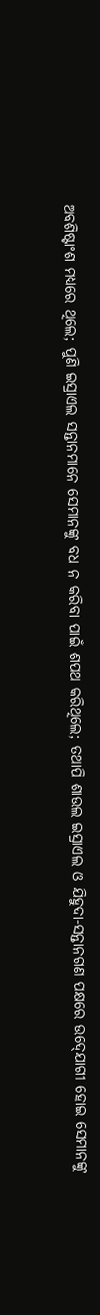ଅବଶିଷ୍ଟାଂଶ ମଧ୍ୟରେ ଥିଲେ; ପୁଣି ଇସ୍ରାଏଲ ସନ୍ତାନମାନେ ସେମାନଙ୍କୁ ବଧ ନ କରିବା ପାଇଁ ଶପଥ କରିଥିଲେ; ତଥାପି ଶାଉଲ ଇସ୍ରାଏଲ ଓ ଯିହୁଦା-ସନ୍ତାନଗଣ ପକ୍ଷରେ ଉଦ୍‍ଯୋଗୀ ହୋଇ ସେମାନଙ୍କୁ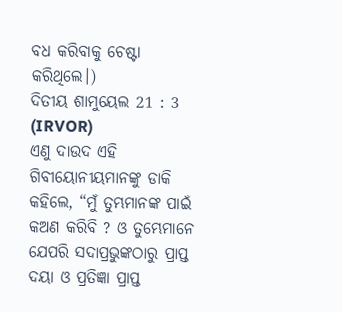ବଧ କରିବାକୁ ଚେଷ୍ଟା କରିଥିଲେ।)
ଦିତୀୟ ଶାମୁୟେଲ 21 : 3 (IRVOR)
ଏଣୁ ଦାଉଦ ଏହି ଗିବୀୟୋନୀୟମାନଙ୍କୁ ଡାକି କହିଲେ, “ମୁଁ ତୁମ୍ଭମାନଙ୍କ ପାଇଁ କଅଣ କରିବି ? ଓ ତୁମ୍ଭେମାନେ ଯେପରି ସଦାପ୍ରଭୁଙ୍କଠାରୁ ପ୍ରାପ୍ତ ଦୟା ଓ ପ୍ରତିଜ୍ଞା ପ୍ରାପ୍ତ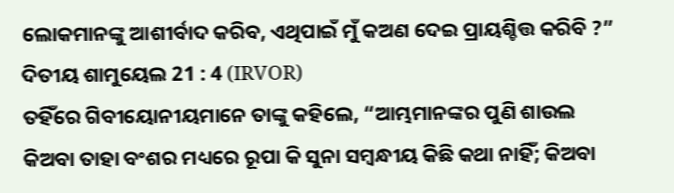ଲୋକମାନଙ୍କୁ ଆଶୀର୍ବାଦ କରିବ, ଏଥିପାଇଁ ମୁଁ କଅଣ ଦେଇ ପ୍ରାୟଶ୍ଚିତ୍ତ କରିବି ?”
ଦିତୀୟ ଶାମୁୟେଲ 21 : 4 (IRVOR)
ତହିଁରେ ଗିବୀୟୋନୀୟମାନେ ତାଙ୍କୁ କହିଲେ, “ଆମ୍ଭମାନଙ୍କର ପୁଣି ଶାଉଲ କିଅବା ତାହା ବଂଶର ମଧ୍ୟରେ ରୂପା କି ସୁନା ସମ୍ବନ୍ଧୀୟ କିଛି କଥା ନାହିଁ; କିଅବା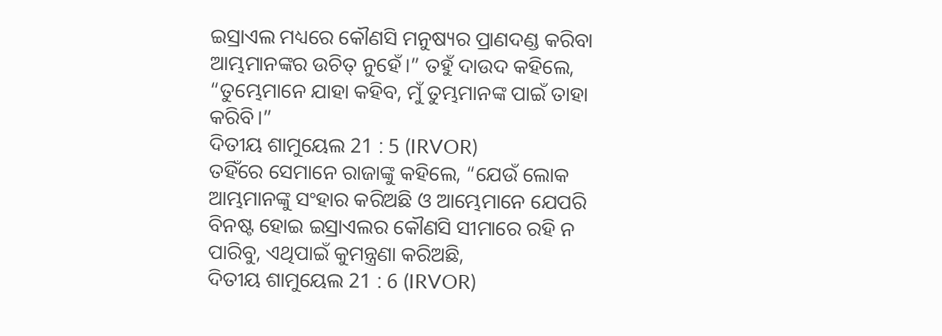ଇସ୍ରାଏଲ ମଧ୍ୟରେ କୌଣସି ମନୁଷ୍ୟର ପ୍ରାଣଦଣ୍ଡ କରିବା ଆମ୍ଭମାନଙ୍କର ଉଚିତ୍ ନୁହେଁ।” ତହୁଁ ଦାଉଦ କହିଲେ, “ତୁମ୍ଭେମାନେ ଯାହା କହିବ, ମୁଁ ତୁମ୍ଭମାନଙ୍କ ପାଇଁ ତାହା କରିବି।”
ଦିତୀୟ ଶାମୁୟେଲ 21 : 5 (IRVOR)
ତହିଁରେ ସେମାନେ ରାଜାଙ୍କୁ କହିଲେ, “ଯେଉଁ ଲୋକ ଆମ୍ଭମାନଙ୍କୁ ସଂହାର କରିଅଛି ଓ ଆମ୍ଭେମାନେ ଯେପରି ବିନଷ୍ଟ ହୋଇ ଇସ୍ରାଏଲର କୌଣସି ସୀମାରେ ରହି ନ ପାରିବୁ, ଏଥିପାଇଁ କୁମନ୍ତ୍ରଣା କରିଅଛି,
ଦିତୀୟ ଶାମୁୟେଲ 21 : 6 (IRVOR)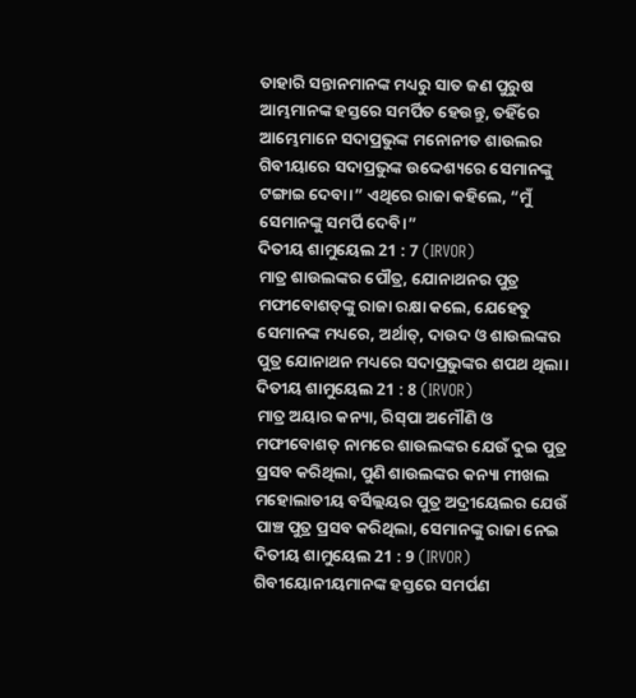ତାହାରି ସନ୍ତାନମାନଙ୍କ ମଧ୍ୟରୁ ସାତ ଜଣ ପୁରୁଷ ଆମ୍ଭମାନଙ୍କ ହସ୍ତରେ ସମର୍ପିତ ହେଉନ୍ତୁ, ତହିଁରେ ଆମ୍ଭେମାନେ ସଦାପ୍ରଭୁଙ୍କ ମନୋନୀତ ଶାଉଲର ଗିବୀୟାରେ ସଦାପ୍ରଭୁଙ୍କ ଉଦ୍ଦେଶ୍ୟରେ ସେମାନଙ୍କୁ ଟଙ୍ଗାଇ ଦେବା।” ଏଥିରେ ରାଜା କହିଲେ, “ମୁଁ ସେମାନଙ୍କୁ ସମର୍ପି ଦେବି।”
ଦିତୀୟ ଶାମୁୟେଲ 21 : 7 (IRVOR)
ମାତ୍ର ଶାଉଲଙ୍କର ପୌତ୍ର, ଯୋନାଥନର ପୁତ୍ର ମଫୀବୋଶତ୍‍ଙ୍କୁ ରାଜା ରକ୍ଷା କଲେ, ଯେହେତୁ ସେମାନଙ୍କ ମଧ୍ୟରେ, ଅର୍ଥାତ୍‍, ଦାଉଦ ଓ ଶାଉଲଙ୍କର ପୁତ୍ର ଯୋନାଥନ ମଧ୍ୟରେ ସଦାପ୍ରଭୁଙ୍କର ଶପଥ ଥିଲା।
ଦିତୀୟ ଶାମୁୟେଲ 21 : 8 (IRVOR)
ମାତ୍ର ଅୟାର କନ୍ୟା, ରିସ୍‍ପା ଅମୌଣି ଓ ମଫୀବୋଶତ୍‍ ନାମରେ ଶାଉଲଙ୍କର ଯେଉଁ ଦୁଇ ପୁତ୍ର ପ୍ରସବ କରିଥିଲା, ପୁଣି ଶାଉଲଙ୍କର କନ୍ୟା ମୀଖଲ ମହୋଲାତୀୟ ବର୍ସିଲ୍ଲୟର ପୁତ୍ର ଅଦ୍ରୀୟେଲର ଯେଉଁ ପାଞ୍ଚ ପୁତ୍ର ପ୍ରସବ କରିଥିଲା, ସେମାନଙ୍କୁ ରାଜା ନେଇ
ଦିତୀୟ ଶାମୁୟେଲ 21 : 9 (IRVOR)
ଗିବୀୟୋନୀୟମାନଙ୍କ ହସ୍ତରେ ସମର୍ପଣ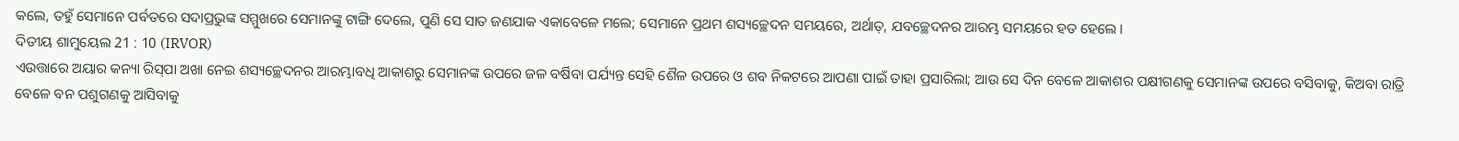କଲେ, ତହୁଁ ସେମାନେ ପର୍ବତରେ ସଦାପ୍ରଭୁଙ୍କ ସମ୍ମୁଖରେ ସେମାନଙ୍କୁ ଟାଙ୍ଗି ଦେଲେ, ପୁଣି ସେ ସାତ ଜଣଯାକ ଏକାବେଳେ ମଲେ; ସେମାନେ ପ୍ରଥମ ଶସ୍ୟଚ୍ଛେଦନ ସମୟରେ, ଅର୍ଥାତ୍‍, ଯବଚ୍ଛେଦନର ଆରମ୍ଭ ସମୟରେ ହତ ହେଲେ।
ଦିତୀୟ ଶାମୁୟେଲ 21 : 10 (IRVOR)
ଏଉତ୍ତାରେ ଅୟାର କନ୍ୟା ରିସ୍‍ପା ଅଖା ନେଇ ଶସ୍ୟଚ୍ଛେଦନର ଆରମ୍ଭାବଧି ଆକାଶରୁ ସେମାନଙ୍କ ଉପରେ ଜଳ ବର୍ଷିବା ପର୍ଯ୍ୟନ୍ତ ସେହି ଶୈଳ ଉପରେ ଓ ଶବ ନିକଟରେ ଆପଣା ପାଇଁ ତାହା ପ୍ରସାରିଲା; ଆଉ ସେ ଦିନ ବେଳେ ଆକାଶର ପକ୍ଷୀଗଣକୁ ସେମାନଙ୍କ ଉପରେ ବସିବାକୁ, କିଅବା ରାତ୍ରି ବେଳେ ବନ ପଶୁଗଣକୁ ଆସିବାକୁ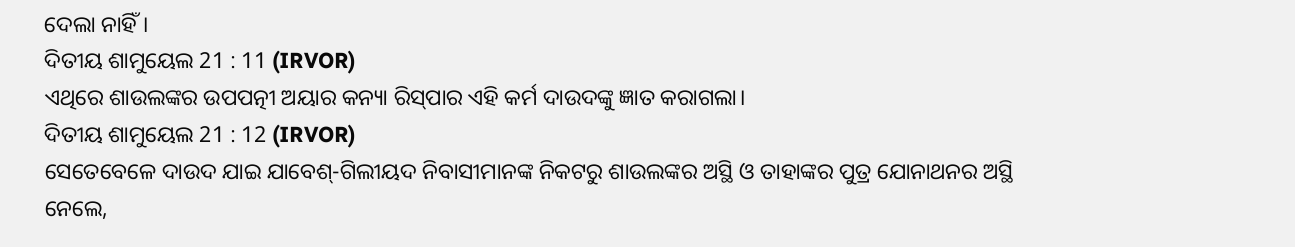ଦେଲା ନାହିଁ।
ଦିତୀୟ ଶାମୁୟେଲ 21 : 11 (IRVOR)
ଏଥିରେ ଶାଉଲଙ୍କର ଉପପତ୍ନୀ ଅୟାର କନ୍ୟା ରିସ୍‍ପାର ଏହି କର୍ମ ଦାଉଦଙ୍କୁ ଜ୍ଞାତ କରାଗଲା।
ଦିତୀୟ ଶାମୁୟେଲ 21 : 12 (IRVOR)
ସେତେବେଳେ ଦାଉଦ ଯାଇ ଯାବେଶ୍‍-ଗିଲୀୟଦ ନିବାସୀମାନଙ୍କ ନିକଟରୁ ଶାଉଲଙ୍କର ଅସ୍ଥି ଓ ତାହାଙ୍କର ପୁତ୍ର ଯୋନାଥନର ଅସ୍ଥି ନେଲେ,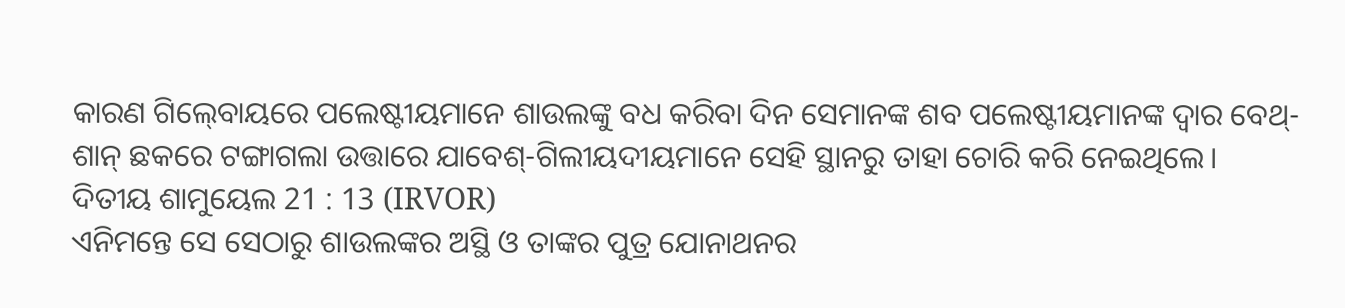କାରଣ ଗିଲ୍‍ବୋୟରେ ପଲେଷ୍ଟୀୟମାନେ ଶାଉଲଙ୍କୁ ବଧ କରିବା ଦିନ ସେମାନଙ୍କ ଶବ ପଲେଷ୍ଟୀୟମାନଙ୍କ ଦ୍ୱାର ବେଥ୍-ଶାନ୍‍ ଛକରେ ଟଙ୍ଗାଗଲା ଉତ୍ତାରେ ଯାବେଶ୍‍-ଗିଲୀୟଦୀୟମାନେ ସେହି ସ୍ଥାନରୁ ତାହା ଚୋରି କରି ନେଇଥିଲେ।
ଦିତୀୟ ଶାମୁୟେଲ 21 : 13 (IRVOR)
ଏନିମନ୍ତେ ସେ ସେଠାରୁ ଶାଉଲଙ୍କର ଅସ୍ଥି ଓ ତାଙ୍କର ପୁତ୍ର ଯୋନାଥନର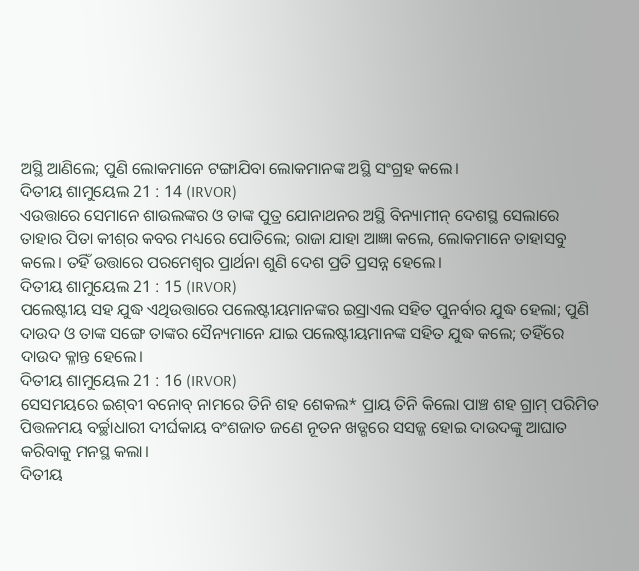ଅସ୍ଥି ଆଣିଲେ; ପୁଣି ଲୋକମାନେ ଟଙ୍ଗାଯିବା ଲୋକମାନଙ୍କ ଅସ୍ଥି ସଂଗ୍ରହ କଲେ।
ଦିତୀୟ ଶାମୁୟେଲ 21 : 14 (IRVOR)
ଏଉତ୍ତାରେ ସେମାନେ ଶାଉଲଙ୍କର ଓ ତାଙ୍କ ପୁତ୍ର ଯୋନାଥନର ଅସ୍ଥି ବିନ୍ୟାମୀନ୍ ଦେଶସ୍ଥ ସେଲାରେ ତାହାର ପିତା କୀଶ୍‍ର କବର ମଧ୍ୟରେ ପୋତିଲେ; ରାଜା ଯାହା ଆଜ୍ଞା କଲେ, ଲୋକମାନେ ତାହାସବୁ କଲେ। ତହିଁ ଉତ୍ତାରେ ପରମେଶ୍ୱର ପ୍ରାର୍ଥନା ଶୁଣି ଦେଶ ପ୍ରତି ପ୍ରସନ୍ନ ହେଲେ।
ଦିତୀୟ ଶାମୁୟେଲ 21 : 15 (IRVOR)
ପଲେଷ୍ଟୀୟ ସହ ଯୁଦ୍ଧ ଏଥିଉତ୍ତାରେ ପଲେଷ୍ଟୀୟମାନଙ୍କର ଇସ୍ରାଏଲ ସହିତ ପୁନର୍ବାର ଯୁଦ୍ଧ ହେଲା; ପୁଣି ଦାଉଦ ଓ ତାଙ୍କ ସଙ୍ଗେ ତାଙ୍କର ସୈନ୍ୟମାନେ ଯାଇ ପଲେଷ୍ଟୀୟମାନଙ୍କ ସହିତ ଯୁଦ୍ଧ କଲେ; ତହିଁରେ ଦାଉଦ କ୍ଳାନ୍ତ ହେଲେ।
ଦିତୀୟ ଶାମୁୟେଲ 21 : 16 (IRVOR)
ସେସମୟରେ ଇଶ୍‍ବୀ ବନୋବ୍‍ ନାମରେ ତିନି ଶହ ଶେକଲ* ପ୍ରାୟ ତିନି କିଲୋ ପାଞ୍ଚ ଶହ ଗ୍ରାମ୍ ପରିମିତ ପିତ୍ତଳମୟ ବର୍ଚ୍ଛାଧାରୀ ଦୀର୍ଘକାୟ ବଂଶଜାତ ଜଣେ ନୂତନ ଖଡ୍ଗରେ ସସଜ୍ଜ ହୋଇ ଦାଉଦଙ୍କୁ ଆଘାତ କରିବାକୁ ମନସ୍ଥ କଲା।
ଦିତୀୟ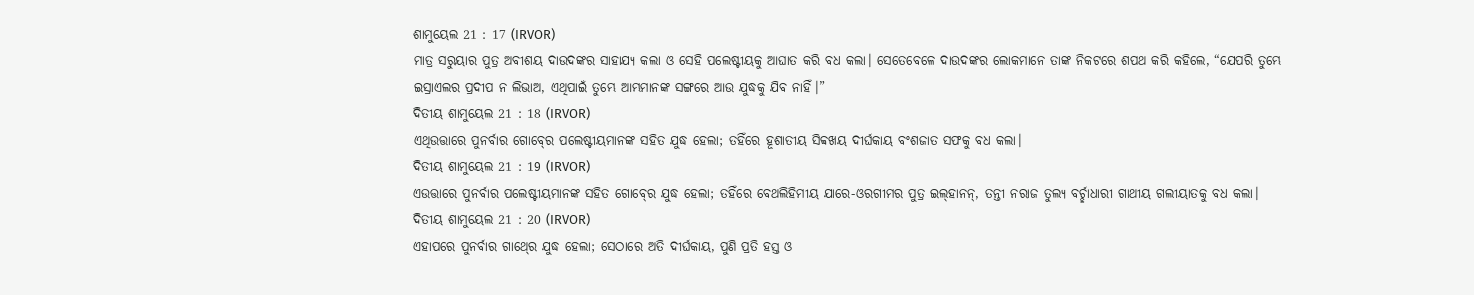ଶାମୁୟେଲ 21 : 17 (IRVOR)
ମାତ୍ର ସରୁୟାର ପୁତ୍ର ଅବୀଶୟ ଦାଉଦଙ୍କର ସାହାଯ୍ୟ କଲା ଓ ସେହି ପଲେଷ୍ଟୀୟକୁ ଆଘାତ କରି ବଧ କଲା। ସେତେବେଳେ ଦାଉଦଙ୍କର ଲୋକମାନେ ତାଙ୍କ ନିକଟରେ ଶପଥ କରି କହିଲେ, “ଯେପରି ତୁମ୍ଭେ ଇସ୍ରାଏଲର ପ୍ରଦୀପ ନ ଲିଭାଅ, ଏଥିପାଇଁ ତୁମ୍ଭେ ଆମ୍ଭମାନଙ୍କ ସଙ୍ଗରେ ଆଉ ଯୁଦ୍ଧକୁ ଯିବ ନାହିଁ।”
ଦିତୀୟ ଶାମୁୟେଲ 21 : 18 (IRVOR)
ଏଥିଉତ୍ତାରେ ପୁନର୍ବାର ଗୋବ୍‍ରେ ପଲେଷ୍ଟୀୟମାନଙ୍କ ସହିତ ଯୁଦ୍ଧ ହେଲା; ତହିଁରେ ହୂଶାତୀୟ ସିବ୍ବଖୟ ଦୀର୍ଘକାୟ ବଂଶଜାତ ସଫକୁ ବଧ କଲା।
ଦିତୀୟ ଶାମୁୟେଲ 21 : 19 (IRVOR)
ଏଉତ୍ତାରେ ପୁନର୍ବାର ପଲେଷ୍ଟୀୟମାନଙ୍କ ସହିତ ଗୋବ୍‍ରେ ଯୁଦ୍ଧ ହେଲା; ତହିଁରେ ବେଥଲିହିମୀୟ ଯାରେ-ଓରଗୀମର ପୁତ୍ର ଇଲ୍‍ହାନନ୍‍, ତନ୍ତୀ ନରାଜ ତୁଲ୍ୟ ବର୍ଚ୍ଛାଧାରୀ ଗାଥୀୟ ଗଲୀୟାତକୁ ବଧ କଲା।
ଦିତୀୟ ଶାମୁୟେଲ 21 : 20 (IRVOR)
ଏହାପରେ ପୁନର୍ବାର ଗାଥ୍‍ରେ ଯୁଦ୍ଧ ହେଲା; ସେଠାରେ ଅତି ଦୀର୍ଘକାୟ, ପୁଣି ପ୍ରତି ହସ୍ତ ଓ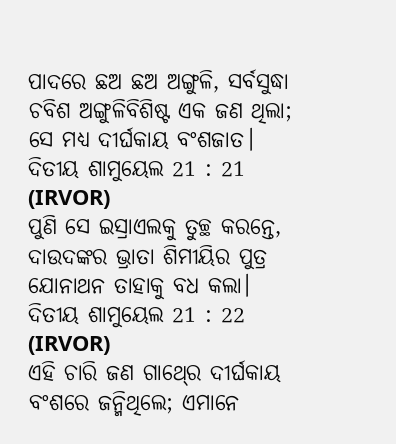ପାଦରେ ଛଅ ଛଅ ଅଙ୍ଗୁଳି, ସର୍ବସୁଦ୍ଧା ଚବିଶ ଅଙ୍ଗୁଳିବିଶିଷ୍ଟ ଏକ ଜଣ ଥିଲା; ସେ ମଧ୍ୟ ଦୀର୍ଘକାୟ ବଂଶଜାତ।
ଦିତୀୟ ଶାମୁୟେଲ 21 : 21 (IRVOR)
ପୁଣି ସେ ଇସ୍ରାଏଲକୁ ତୁଚ୍ଛ କରନ୍ତେ, ଦାଉଦଙ୍କର ଭ୍ରାତା ଶିମୀୟିର ପୁତ୍ର ଯୋନାଥନ ତାହାକୁ ବଧ କଲା।
ଦିତୀୟ ଶାମୁୟେଲ 21 : 22 (IRVOR)
ଏହି ଚାରି ଜଣ ଗାଥ୍‍ରେ ଦୀର୍ଘକାୟ ବଂଶରେ ଜନ୍ମିଥିଲେ; ଏମାନେ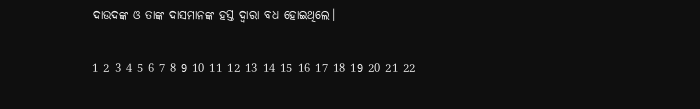ଦାଉଦଙ୍କ ଓ ତାଙ୍କ ଦାସମାନଙ୍କ ହସ୍ତ ଦ୍ୱାରା ବଧ ହୋଇଥିଲେ।

1 2 3 4 5 6 7 8 9 10 11 12 13 14 15 16 17 18 19 20 21 22